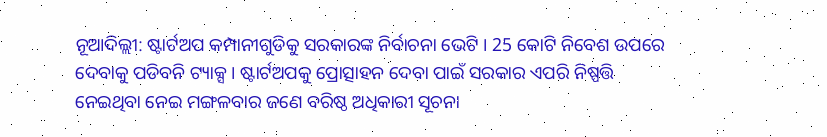ନୂଆଦିଲ୍ଲୀ: ଷ୍ଟାର୍ଟଅପ କମ୍ପାନୀଗୁଡିକୁ ସରକାରଙ୍କ ନିର୍ବାଚନା ଭେଟି । 25 କୋଟି ନିବେଶ ଉପରେ ଦେବାକୁ ପଡିବନି ଟ୍ୟାକ୍ସ । ଷ୍ଟାର୍ଟଅପକୁ ପ୍ରୋତ୍ସାହନ ଦେବା ପାଇଁ ସରକାର ଏପରି ନିଷ୍ପତ୍ତି ନେଇଥିବା ନେଇ ମଙ୍ଗଳବାର ଜଣେ ବରିଷ୍ଠ ଅଧିକାରୀ ସୂଚନା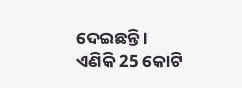ଦେଇଛନ୍ତି ।
ଏଣିକି 25 କୋଟି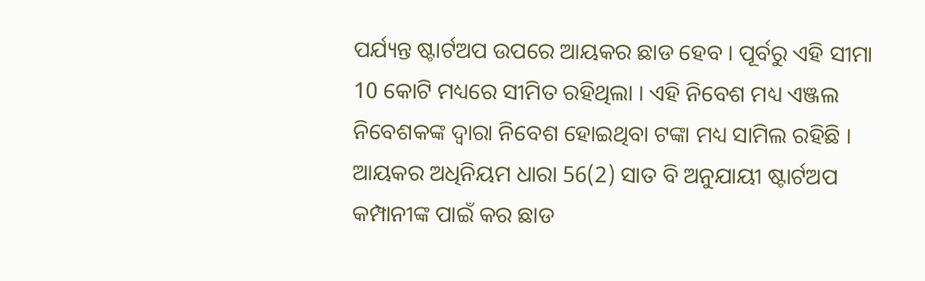ପର୍ଯ୍ୟନ୍ତ ଷ୍ଟାର୍ଟଅପ ଉପରେ ଆୟକର ଛାଡ ହେବ । ପୂର୍ବରୁ ଏହି ସୀମା 10 କୋଟି ମଧ୍ୟରେ ସୀମିତ ରହିଥିଲା । ଏହି ନିବେଶ ମଧ୍ୟ ଏଞ୍ଜଲ ନିବେଶକଙ୍କ ଦ୍ବାରା ନିବେଶ ହୋଇଥିବା ଟଙ୍କା ମଧ୍ୟ ସାମିଲ ରହିଛି ।
ଆୟକର ଅଧିନିୟମ ଧାରା 56(2) ସାତ ବି ଅନୁଯାୟୀ ଷ୍ଟାର୍ଟଅପ କମ୍ପାନୀଙ୍କ ପାଇଁ କର ଛାଡ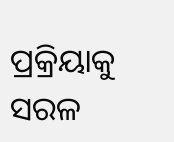ପ୍ରକ୍ରିୟାକୁ ସରଳ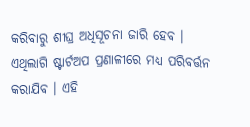କରିବାରୁ ଶୀଘ୍ର ଅଧିସୂଚନା ଜାରି ହେବ । ଏଥିଲାଗି ଷ୍ଟାର୍ଟଅପ ପ୍ରଣାଳୀରେ ମଧ୍ୟ ପରିବର୍ତ୍ତନ କରାଯିବ । ଏହି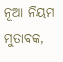ନୂଆ ନିୟମ ମୁତାବକ,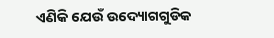ଏଣିକି ଯେଉଁ ଉଦ୍ୟୋଗଗୁଡିକ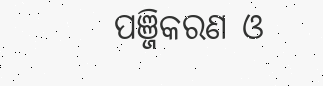ପଞ୍ଜିକରଣ ଓ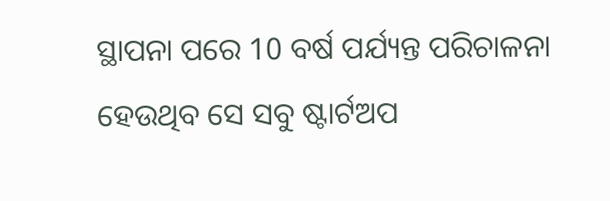ସ୍ଥାପନା ପରେ 10 ବର୍ଷ ପର୍ଯ୍ୟନ୍ତ ପରିଚାଳନା ହେଉଥିବ ସେ ସବୁ ଷ୍ଟାର୍ଟଅପ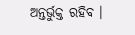ଅନ୍ତର୍ଭୁକ୍ତ ରହିବ ।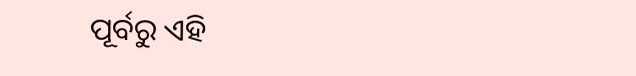ପୂର୍ବରୁ ଏହି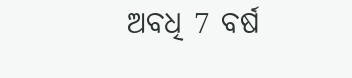ଅବଧି 7 ବର୍ଷ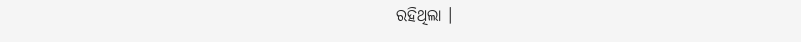ରହିଥିଲା ।